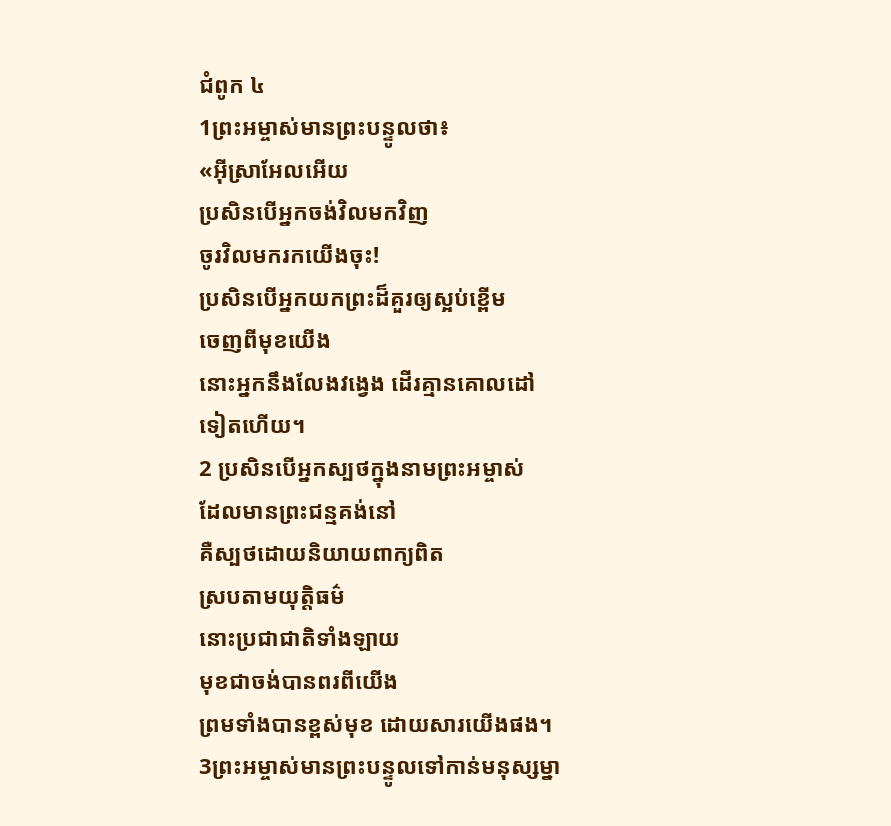ជំពូក ៤
1ព្រះអម្ចាស់មានព្រះបន្ទូលថា៖
«អ៊ីស្រាអែលអើយ
ប្រសិនបើអ្នកចង់វិលមកវិញ
ចូរវិលមករកយើងចុះ!
ប្រសិនបើអ្នកយកព្រះដ៏គួរឲ្យស្អប់ខ្ពើម
ចេញពីមុខយើង
នោះអ្នកនឹងលែងវង្វេង ដើរគ្មានគោលដៅ
ទៀតហើយ។
2 ប្រសិនបើអ្នកស្បថក្នុងនាមព្រះអម្ចាស់
ដែលមានព្រះជន្មគង់នៅ
គឺស្បថដោយនិយាយពាក្យពិត
ស្របតាមយុត្តិធម៌
នោះប្រជាជាតិទាំងឡាយ
មុខជាចង់បានពរពីយើង
ព្រមទាំងបានខ្ពស់មុខ ដោយសារយើងផង។
3ព្រះអម្ចាស់មានព្រះបន្ទូលទៅកាន់មនុស្សម្នា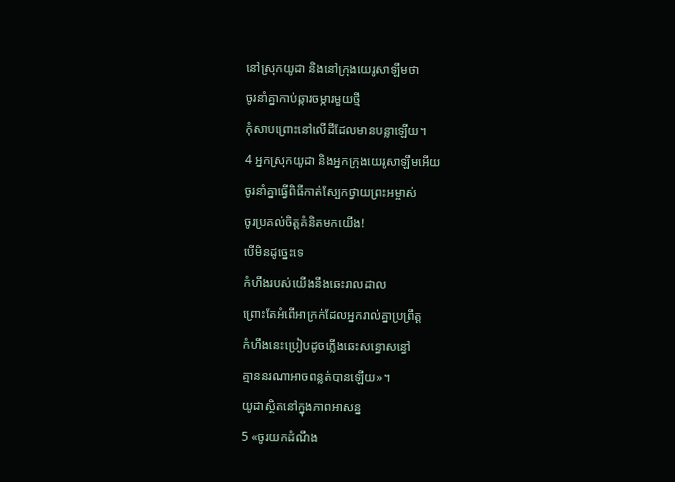នៅស្រុកយូដា និងនៅក្រុងយេរូសាឡឹមថា
ចូរនាំគ្នាកាប់ឆ្ការចម្ការមួយថ្មី
កុំសាបព្រោះនៅលើដីដែលមានបន្លាឡើយ។
4 អ្នកស្រុកយូដា និងអ្នកក្រុងយេរូសាឡឹមអើយ
ចូរនាំគ្នាធ្វើពិធីកាត់ស្បែកថ្វាយព្រះអម្ចាស់
ចូរប្រគល់ចិត្តគំនិតមកយើង!
បើមិនដូច្នេះទេ
កំហឹងរបស់យើងនឹងឆេះរាលដាល
ព្រោះតែអំពើអាក្រក់ដែលអ្នករាល់គ្នាប្រព្រឹត្ត
កំហឹងនេះប្រៀបដូចភ្លើងឆេះសន្ធោសន្ធៅ
គ្មាននរណាអាចពន្លត់បានឡើយ»។
យូដាស្ថិតនៅក្នុងភាពអាសន្ន
5 «ចូរយកដំណឹង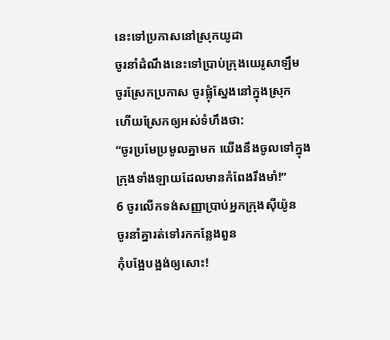នេះទៅប្រកាសនៅស្រុកយូដា
ចូរនាំដំណឹងនេះទៅប្រាប់ក្រុងយេរូសាឡឹម
ចូរស្រែកប្រកាស ចូរផ្លុំស្នែងនៅក្នុងស្រុក
ហើយស្រែកឲ្យអស់ទំហឹងថា:
“ចូរប្រមែប្រមូលគ្នាមក យើងនឹងចូលទៅក្នុង
ក្រុងទាំងឡាយដែលមានកំពែងរឹងមាំ!”
6 ចូរលើកទង់សញ្ញាប្រាប់អ្នកក្រុងស៊ីយ៉ូន
ចូរនាំគ្នារត់ទៅរកកន្លែងពួន
កុំបង្អែបង្អង់ឲ្យសោះ!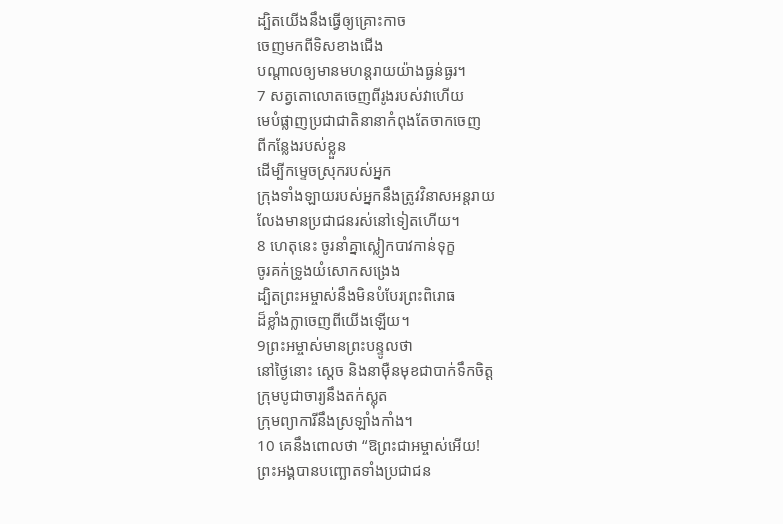ដ្បិតយើងនឹងធ្វើឲ្យគ្រោះកាច
ចេញមកពីទិសខាងជើង
បណ្តាលឲ្យមានមហន្តរាយយ៉ាងធ្ងន់ធ្ងរ។
7 សត្វតោលោតចេញពីរូងរបស់វាហើយ
មេបំផ្លាញប្រជាជាតិនានាកំពុងតែចាកចេញ
ពីកន្លែងរបស់ខ្លួន
ដើម្បីកម្ទេចស្រុករបស់អ្នក
ក្រុងទាំងឡាយរបស់អ្នកនឹងត្រូវវិនាសអន្តរាយ
លែងមានប្រជាជនរស់នៅទៀតហើយ។
8 ហេតុនេះ ចូរនាំគ្នាស្លៀកបាវកាន់ទុក្ខ
ចូរគក់ទ្រូងយំសោកសង្រេង
ដ្បិតព្រះអម្ចាស់នឹងមិនបំបែរព្រះពិរោធ
ដ៏ខ្លាំងក្លាចេញពីយើងឡើយ។
9ព្រះអម្ចាស់មានព្រះបន្ទូលថា
នៅថ្ងៃនោះ ស្តេច និងនាម៉ឺនមុខជាបាក់ទឹកចិត្ត
ក្រុមបូជាចារ្យនឹងតក់ស្លុត
ក្រុមព្យាការីនឹងស្រឡាំងកាំង។
10 គេនឹងពោលថា “ឱព្រះជាអម្ចាស់អើយ!
ព្រះអង្គបានបញ្ឆោតទាំងប្រជាជន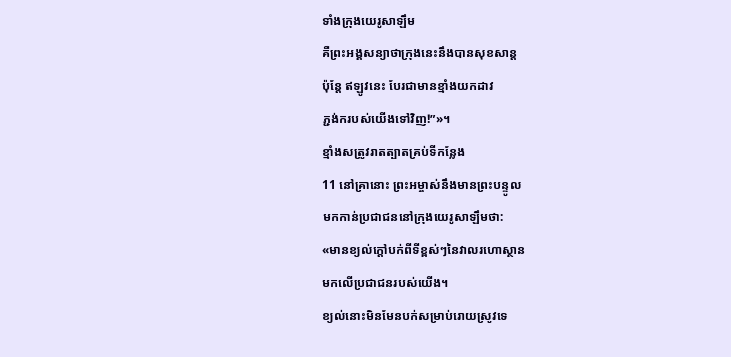ទាំងក្រុងយេរូសាឡឹម
គឺព្រះអង្គសន្យាថាក្រុងនេះនឹងបានសុខសាន្ត
ប៉ុន្តែ ឥឡូវនេះ បែរជាមានខ្មាំងយកដាវ
ភ្ជង់ករបស់យើងទៅវិញ!”»។
ខ្មាំងសត្រូវរាតត្បាតគ្រប់ទីកន្លែង
11 នៅគ្រានោះ ព្រះអម្ចាស់នឹងមានព្រះបន្ទូល
មកកាន់ប្រជាជននៅក្រុងយេរូសាឡឹមថា:
«មានខ្យល់ក្ដៅបក់ពីទីខ្ពស់ៗនៃវាលរហោស្ថាន
មកលើប្រជាជនរបស់យើង។
ខ្យល់នោះមិនមែនបក់សម្រាប់រោយស្រូវទេ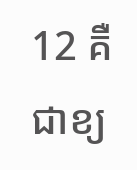12 គឺជាខ្យ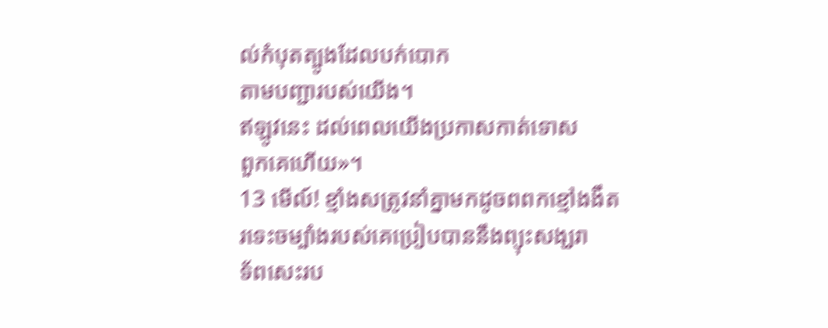ល់កំបុតត្បូងដែលបក់បោក
តាមបញ្ជារបស់យើង។
ឥឡូវនេះ ដល់ពេលយើងប្រកាសកាត់ទោស
ពួកគេហើយ»។
13 មើល៍! ខ្មាំងសត្រូវនាំគ្នាមកដូចពពកខ្មៅងងឹត
រទេះចម្បាំងរបស់គេប្រៀបបាននឹងព្យុះសង្ឃរា
ទ័ពសេះរប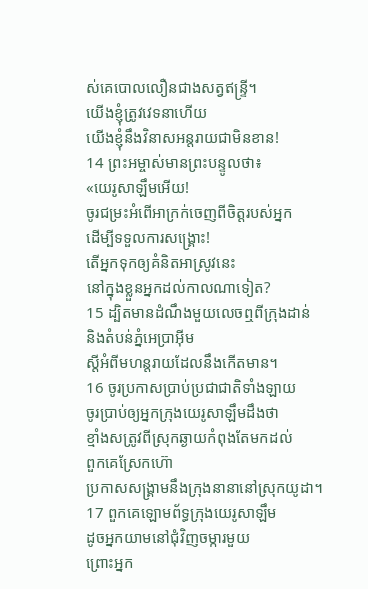ស់គេបោលលឿនជាងសត្វឥន្ទ្រី។
យើងខ្ញុំត្រូវវេទនាហើយ
យើងខ្ញុំនឹងវិនាសអន្តរាយជាមិនខាន!
14 ព្រះអម្ចាស់មានព្រះបន្ទូលថា៖
«យេរូសាឡឹមអើយ!
ចូរជម្រះអំពើអាក្រក់ចេញពីចិត្តរបស់អ្នក
ដើម្បីទទួលការសង្គ្រោះ!
តើអ្នកទុកឲ្យគំនិតអាស្រូវនេះ
នៅក្នុងខ្លួនអ្នកដល់កាលណាទៀត?
15 ដ្បិតមានដំណឹងមួយលេចឮពីក្រុងដាន់
និងតំបន់ភ្នំអេប្រាអ៊ីម
ស្តីអំពីមហន្តរាយដែលនឹងកើតមាន។
16 ចូរប្រកាសប្រាប់ប្រជាជាតិទាំងឡាយ
ចូរប្រាប់ឲ្យអ្នកក្រុងយេរូសាឡឹមដឹងថា
ខ្មាំងសត្រូវពីស្រុកឆ្ងាយកំពុងតែមកដល់
ពួកគេស្រែកហ៊ោ
ប្រកាសសង្គ្រាមនឹងក្រុងនានានៅស្រុកយូដា។
17 ពួកគេឡោមព័ទ្ធក្រុងយេរូសាឡឹម
ដូចអ្នកយាមនៅជុំវិញចម្ការមួយ
ព្រោះអ្នក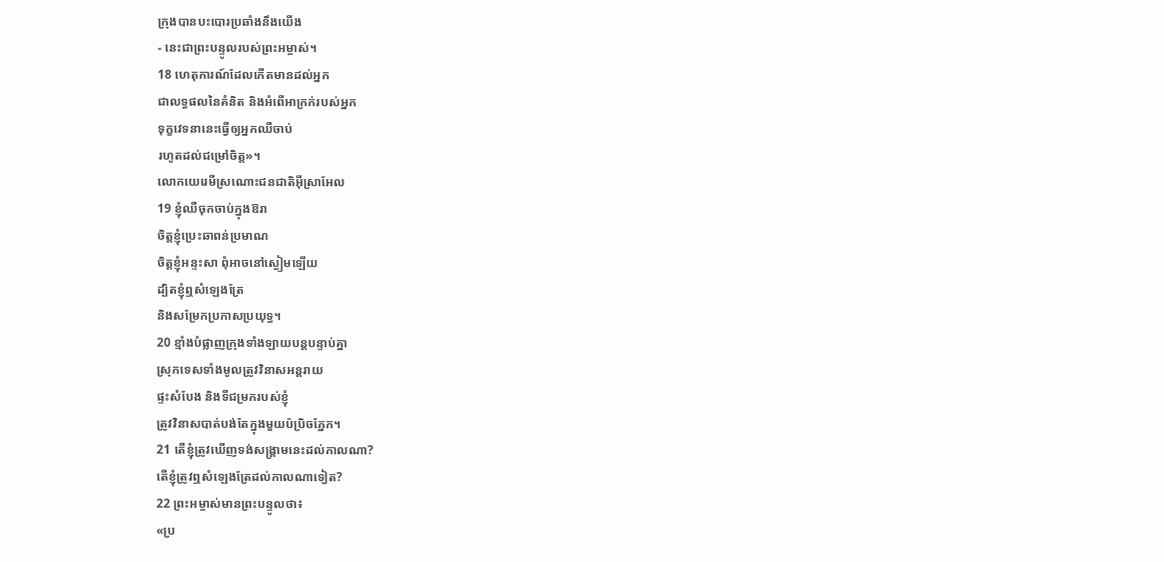ក្រុងបានបះបោរប្រឆាំងនឹងយើង
- នេះជាព្រះបន្ទូលរបស់ព្រះអម្ចាស់។
18 ហេតុការណ៍ដែលកើតមានដល់អ្នក
ជាលទ្ធផលនៃគំនិត និងអំពើអាក្រក់របស់អ្នក
ទុក្ខវេទនានេះធ្វើឲ្យអ្នកឈឺចាប់
រហូតដល់ជម្រៅចិត្ត»។
លោកយេរេមីស្រណោះជនជាតិអ៊ីស្រាអែល
19 ខ្ញុំឈឺចុកចាប់ក្នុងឱរា
ចិត្តខ្ញុំប្រេះឆាពន់ប្រមាណ
ចិត្តខ្ញុំអន្ទះសា ពុំអាចនៅស្ងៀមឡើយ
ដ្បិតខ្ញុំឮសំឡេងត្រែ
និងសម្រែកប្រកាសប្រយុទ្ធ។
20 ខ្មាំងបំផ្លាញក្រុងទាំងឡាយបន្តបន្ទាប់គ្នា
ស្រុកទេសទាំងមូលត្រូវវិនាសអន្តរាយ
ផ្ទះសំបែង និងទីជម្រករបស់ខ្ញុំ
ត្រូវវិនាសបាត់បង់តែក្នុងមួយប៉ប្រិចភ្នែក។
21 តើខ្ញុំត្រូវឃើញទង់សង្គ្រាមនេះដល់កាលណា?
តើខ្ញុំត្រូវឮសំឡេងត្រែដល់កាលណាទៀត?
22 ព្រះអម្ចាស់មានព្រះបន្ទូលថា៖
«ប្រ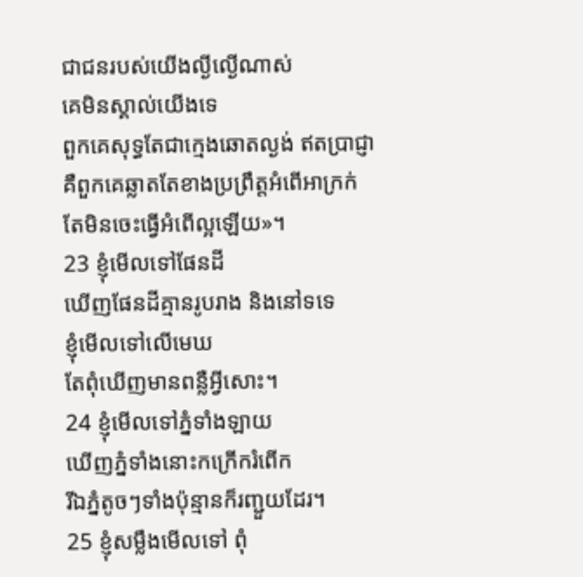ជាជនរបស់យើងល្ងីល្ងើណាស់
គេមិនស្គាល់យើងទេ
ពួកគេសុទ្ធតែជាក្មេងឆោតល្ងង់ ឥតប្រាជ្ញា
គឺពួកគេឆ្លាតតែខាងប្រព្រឹត្តអំពើអាក្រក់
តែមិនចេះធ្វើអំពើល្អឡើយ»។
23 ខ្ញុំមើលទៅផែនដី
ឃើញផែនដីគ្មានរូបរាង និងនៅទទេ
ខ្ញុំមើលទៅលើមេឃ
តែពុំឃើញមានពន្លឺអ្វីសោះ។
24 ខ្ញុំមើលទៅភ្នំទាំងឡាយ
ឃើញភ្នំទាំងនោះកក្រើករំពើក
រីឯភ្នំតូចៗទាំងប៉ុន្មានក៏រញ្ជួយដែរ។
25 ខ្ញុំសម្លឹងមើលទៅ ពុំ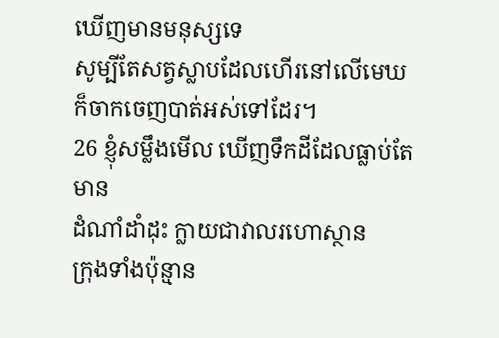ឃើញមានមនុស្សទេ
សូម្បីតែសត្វស្លាបដែលហើរនៅលើមេឃ
ក៏ចាកចេញបាត់អស់ទៅដែរ។
26 ខ្ញុំសម្លឹងមើល ឃើញទឹកដីដែលធ្លាប់តែមាន
ដំណាំដាំដុះ ក្លាយជាវាលរហោស្ថាន
ក្រុងទាំងប៉ុន្មាន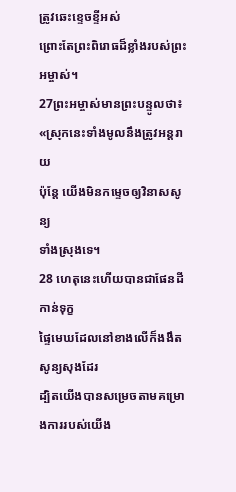ត្រូវឆេះខ្ទេចខ្ទីអស់
ព្រោះតែព្រះពិរោធដ៏ខ្លាំងរបស់ព្រះអម្ចាស់។
27ព្រះអម្ចាស់មានព្រះបន្ទូលថា៖
«ស្រុកនេះទាំងមូលនឹងត្រូវអន្តរាយ
ប៉ុន្តែ យើងមិនកម្ទេចឲ្យវិនាសសូន្យ
ទាំងស្រុងទេ។
28 ហេតុនេះហើយបានជាផែនដីកាន់ទុក្ខ
ផ្ទៃមេឃដែលនៅខាងលើក៏ងងឹតសូន្យសុងដែរ
ដ្បិតយើងបានសម្រេចតាមគម្រោងការរបស់យើង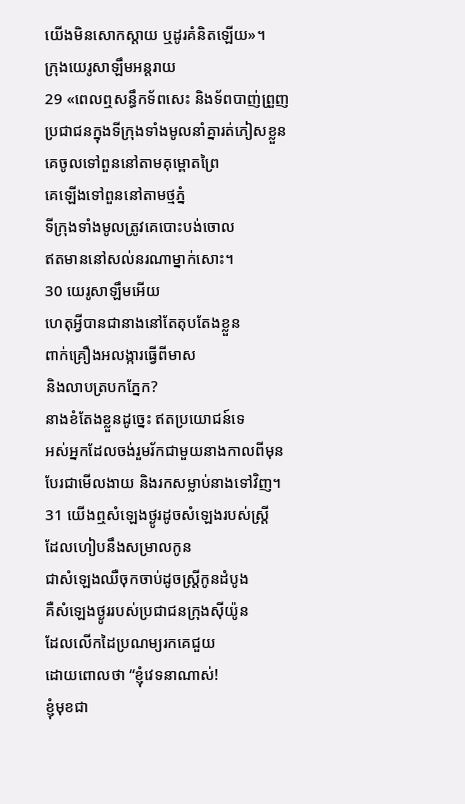យើងមិនសោកស្តាយ ឬដូរគំនិតឡើយ»។
ក្រុងយេរូសាឡឹមអន្តរាយ
29 «ពេលឮសន្ធឹកទ័ពសេះ និងទ័ពបាញ់ព្រួញ
ប្រជាជនក្នុងទីក្រុងទាំងមូលនាំគ្នារត់ភៀសខ្លួន
គេចូលទៅពួននៅតាមគុម្ពោតព្រៃ
គេឡើងទៅពួននៅតាមថ្មភ្នំ
ទីក្រុងទាំងមូលត្រូវគេបោះបង់ចោល
ឥតមាននៅសល់នរណាម្នាក់សោះ។
30 យេរូសាឡឹមអើយ
ហេតុអ្វីបានជានាងនៅតែតុបតែងខ្លួន
ពាក់គ្រឿងអលង្ការធ្វើពីមាស
និងលាបត្របកភ្នែក?
នាងខំតែងខ្លួនដូច្នេះ ឥតប្រយោជន៍ទេ
អស់អ្នកដែលចង់រួមរ័កជាមួយនាងកាលពីមុន
បែរជាមើលងាយ និងរកសម្លាប់នាងទៅវិញ។
31 យើងឮសំឡេងថ្ងូរដូចសំឡេងរបស់ស្ត្រី
ដែលហៀបនឹងសម្រាលកូន
ជាសំឡេងឈឺចុកចាប់ដូចស្ត្រីកូនដំបូង
គឺសំឡេងថ្ងូររបស់ប្រជាជនក្រុងស៊ីយ៉ូន
ដែលលើកដៃប្រណម្យរកគេជួយ
ដោយពោលថា “ខ្ញុំវេទនាណាស់!
ខ្ញុំមុខជា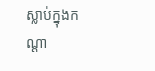ស្លាប់ក្នុងកណ្ដា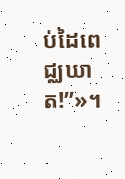ប់ដៃពេជ្ឈឃាត!”»។